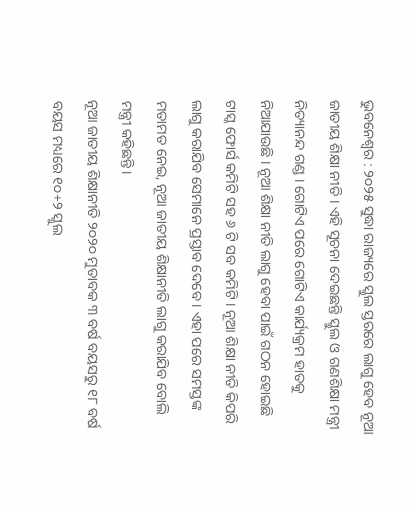ଭୁବନେଶ୍ୱର : ୨୦୨୫ ସୁଦ୍ଧା ରାଜ୍ୟରେ ସ୍କୁଲ ସ୍ତରରେ ଲାଗୁ ହେବ ନୂଆ ଜାତୀୟ ଶିକ୍ଷା ନୀତି । ଏହି ସୂଚନା ଦେଇଛନ୍ତି ସ୍କୁଲ ଓ ଗଣଶିକ୍ଷା ମନ୍ତ୍ରୀ ନିତ୍ୟାନନ୍ଦ ଗଣ୍ଡ । ଗୋଟିଏ ପରେ ଗୋଟିଏ କାର୍ଯ୍ୟକ୍ରମ ହାତକୁ ନିଆଯାଉଛି । ନୂଆ ଶିକ୍ଷା ନୀତି ଲାଗୁ ହେବା ପାଇଁ ଗଠନ ହୋଇଛି ଟାସ୍କ ଫୋର୍ସ କମିଟି ସହ ୬ ଟି ସବ କମିଟି । ନୂଆ ଶିକ୍ଷା ନୀତି କିପରି ଲାଗୁ କରାଯିବ ସେମାନେ ପ୍ରସ୍ତାବ ଦେବେ । ଏହା ପରେ ସମସ୍ତଙ୍କ ମତାମତ ନେଇ, ନୂଆ ଜାତୀୟ ଶିକ୍ଷାନୀତି ଲାଗୁ କରାଯିବ ବୋଲି ମନ୍ତ୍ରୀ କହିଛନ୍ତି।
ନୂଆ ଜାତୀୟ ଶିକ୍ଷାନୀତି ୨୦୨୦ ମୁତାବକ ୩ ବର୍ଷ ବୟସରୁ ୧୮ ବର୍ଷ ବୟସ ମଧ୍ୟରେ ୧୦+୨ ସ୍କୁଲ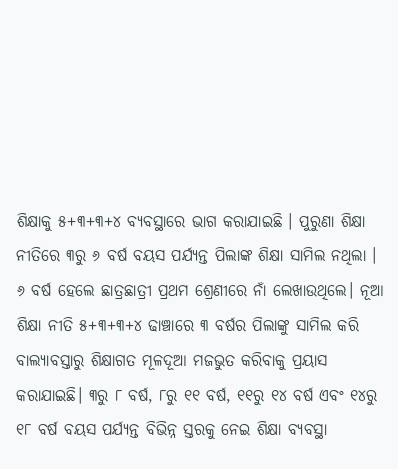ଶିକ୍ଷାକୁ ୫+୩+୩+୪ ବ୍ୟବସ୍ଥାରେ ଭାଗ କରାଯାଇଛି । ପୁରୁଣା ଶିକ୍ଷା ନୀତିରେ ୩ରୁ ୬ ବର୍ଷ ବୟସ ପର୍ଯ୍ୟନ୍ତ ପିଲାଙ୍କ ଶିକ୍ଷା ସାମିଲ ନଥିଲା । ୬ ବର୍ଷ ହେଲେ ଛାତ୍ରଛାତ୍ରୀ ପ୍ରଥମ ଶ୍ରେଣୀରେ ନାଁ ଲେଖାଉଥିଲେ। ନୂଆ ଶିକ୍ଷା ନୀତି ୫+୩+୩+୪ ଢାଞ୍ଚାରେ ୩ ବର୍ଷର ପିଲାଙ୍କୁ ସାମିଲ କରି ବାଲ୍ୟାବସ୍ତାରୁ ଶିକ୍ଷାଗତ ମୂଳଦୂଆ ମଜଭୁତ କରିବାକୁ ପ୍ରୟାସ କରାଯାଇଛି। ୩ରୁ ୮ ବର୍ଷ, ୮ରୁ ୧୧ ବର୍ଷ, ୧୧ରୁ ୧୪ ବର୍ଷ ଏବଂ ୧୪ରୁ ୧୮ ବର୍ଷ ବୟସ ପର୍ଯ୍ୟନ୍ତ ବିଭିନ୍ନ ସ୍ତରକୁ ନେଇ ଶିକ୍ଷା ବ୍ୟବସ୍ଥା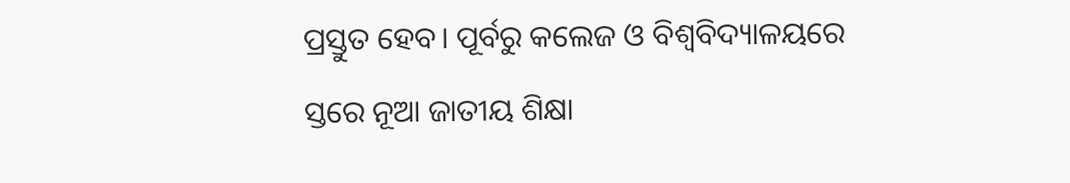ପ୍ରସ୍ତୁତ ହେବ। ପୂର୍ବରୁ କଲେଜ ଓ ବିଶ୍ବବିଦ୍ୟାଳୟରେ ସ୍ତରେ ନୂଆ ଜାତୀୟ ଶିକ୍ଷା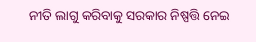ନୀତି ଲାଗୁ କରିବାକୁ ସରକାର ନିଷ୍ପତ୍ତି ନେଇ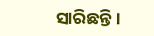ସାରିଛନ୍ତି।